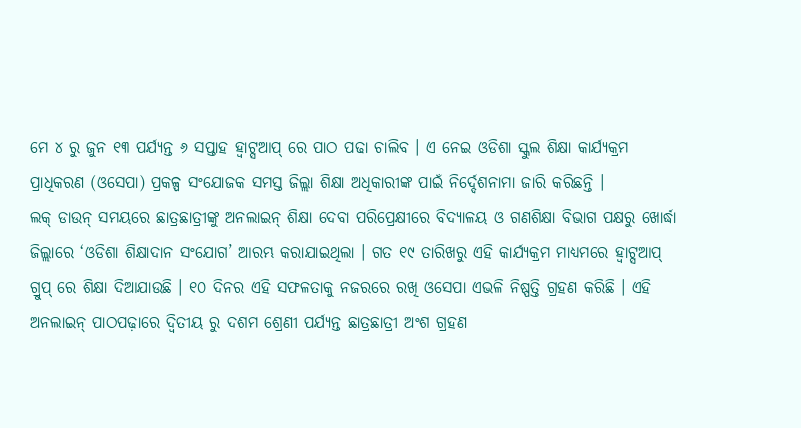ମେ ୪ ରୁ ଜୁନ ୧୩ ପର୍ଯ୍ୟନ୍ତ ୬ ସପ୍ତାହ ହ୍ଵାଟ୍ସଆପ୍ ରେ ପାଠ ପଢା ଚାଲିବ । ଏ ନେଇ ଓଡିଶା ସ୍କୁଲ ଶିକ୍ଷା କାର୍ଯ୍ୟକ୍ରମ ପ୍ରାଧିକରଣ (ଓସେପା) ପ୍ରକଳ୍ପ ସଂଯୋଜକ ସମସ୍ତ ଜିଲ୍ଲା ଶିକ୍ଷା ଅଧିକାରୀଙ୍କ ପାଇଁ ନିର୍ଦ୍ଦେଶନାମା ଜାରି କରିଛନ୍ତି ।
ଲକ୍ ଡାଉନ୍ ସମୟରେ ଛାତ୍ରଛାତ୍ରୀଙ୍କୁ ଅନଲାଇନ୍ ଶିକ୍ଷା ଦେବା ପରିପ୍ରେକ୍ଷୀରେ ବିଦ୍ୟାଳୟ ଓ ଗଣଶିକ୍ଷା ବିଭାଗ ପକ୍ଷରୁ ଖୋର୍ଦ୍ଧା ଜିଲ୍ଲାରେ ‘ଓଡିଶା ଶିକ୍ଷାଦାନ ସଂଯୋଗ’ ଆରମ୍ଭ କରାଯାଇଥିଲା । ଗତ ୧୯ ତାରିଖରୁ ଏହି କାର୍ଯ୍ୟକ୍ରମ ମାଧ୍ୟମରେ ହ୍ଵାଟ୍ସଆପ୍ ଗ୍ରୁପ୍ ରେ ଶିକ୍ଷା ଦିଆଯାଉଛି । ୧୦ ଦିନର ଏହି ସଫଳତାକୁ ନଜରରେ ରଖି ଓସେପା ଏଭଳି ନିଷ୍ପତ୍ତି ଗ୍ରହଣ କରିଛି । ଏହି ଅନଲାଇନ୍ ପାଠପଢ଼ାରେ ଦ୍ଵିତୀୟ ରୁ ଦଶମ ଶ୍ରେଣୀ ପର୍ଯ୍ୟନ୍ତ ଛାତ୍ରଛାତ୍ରୀ ଅଂଶ ଗ୍ରହଣ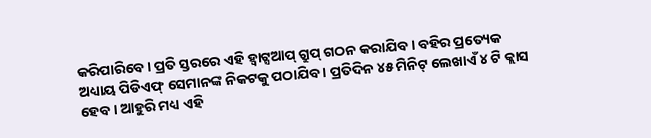କରିପାରିବେ । ପ୍ରତି ସ୍ତରରେ ଏହି ହ୍ଵାଟ୍ସଆପ୍ ଗ୍ରୁପ୍ ଗଠନ କରାଯିବ । ବହିର ପ୍ରତ୍ୟେକ ଅଧ୍ୟାୟ ପିଡିଏଫ୍ ସେମାନଙ୍କ ନିକଟକୁ ପଠାଯିବ । ପ୍ରତିଦିନ ୪୫ ମିନିଟ୍ ଲେଖାଏଁ ୪ ଟି କ୍ଲାସ ହେବ । ଆହୁରି ମଧ୍ୟ ଏହି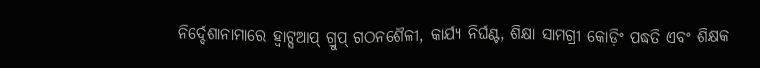ନିର୍ଦ୍ଦେଶାନାମାରେ ହ୍ଵାଟ୍ସଆପ୍ ଗ୍ରୁପ୍ ଗଠନଶୈଳୀ, କାର୍ଯ୍ୟ ନିର୍ଘଣ୍ଟ, ଶିକ୍ଷା ସାମଗ୍ରୀ କୋଡ଼ିଂ ପଦ୍ଧତି ଏବଂ ଶିକ୍ଷକ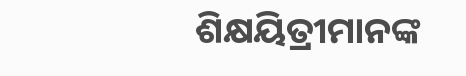ଶିକ୍ଷୟିତ୍ରୀମାନଙ୍କ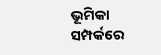ଭୂମିକା ସମ୍ପର୍କରେ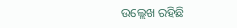ଉଲ୍ଲେଖ ରହିଛି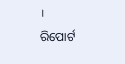।
ରିପୋର୍ଟ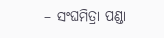– ସଂଘମିତ୍ରା ପଣ୍ଡା